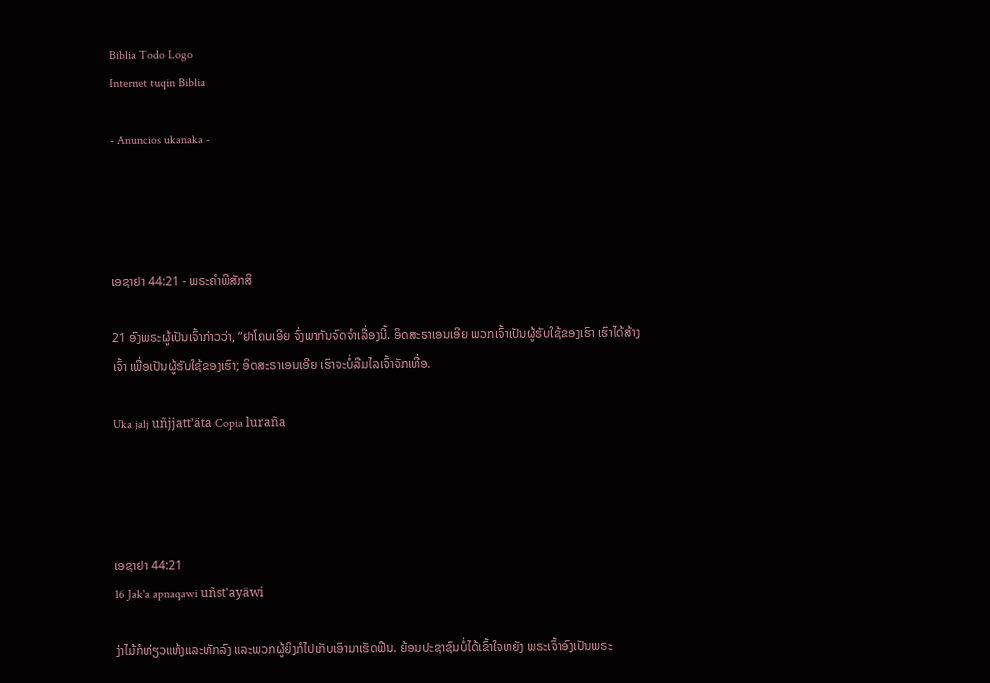Biblia Todo Logo
Internet tuqin Biblia

- Anuncios ukanaka -




ເອຊາຢາ 44:21 - ພຣະຄຳພີສັກສິ

21 ອົງພຣະຜູ້ເປັນເຈົ້າກ່າວວ່າ, “ຢາໂຄບເອີຍ ຈົ່ງພາກັນຈົດຈຳເລື່ອງນີ້. ອິດສະຣາເອນເອີຍ ພວກເຈົ້າເປັນຜູ້ຮັບໃຊ້ຂອງເຮົາ ເຮົາໄດ້ສ້າງເຈົ້າ ເພື່ອເປັນຜູ້ຮັບໃຊ້ຂອງເຮົາ; ອິດສະຣາເອນເອີຍ ເຮົາຈະບໍ່ລືມໄລເຈົ້າຈັກເທື່ອ.

Uka jalj uñjjattʼäta Copia luraña




ເອຊາຢາ 44:21
16 Jak'a apnaqawi uñst'ayäwi

ງ່າໄມ້ກໍຫ່ຽວແຫ້ງແລະຫັກລົງ ແລະພວກຜູ້ຍິງກໍໄປເກັບເອົາມາເຮັດຟືນ. ຍ້ອນປະຊາຊົນບໍ່ໄດ້ເຂົ້າໃຈຫຍັງ ພຣະເຈົ້າອົງເປັນພຣະ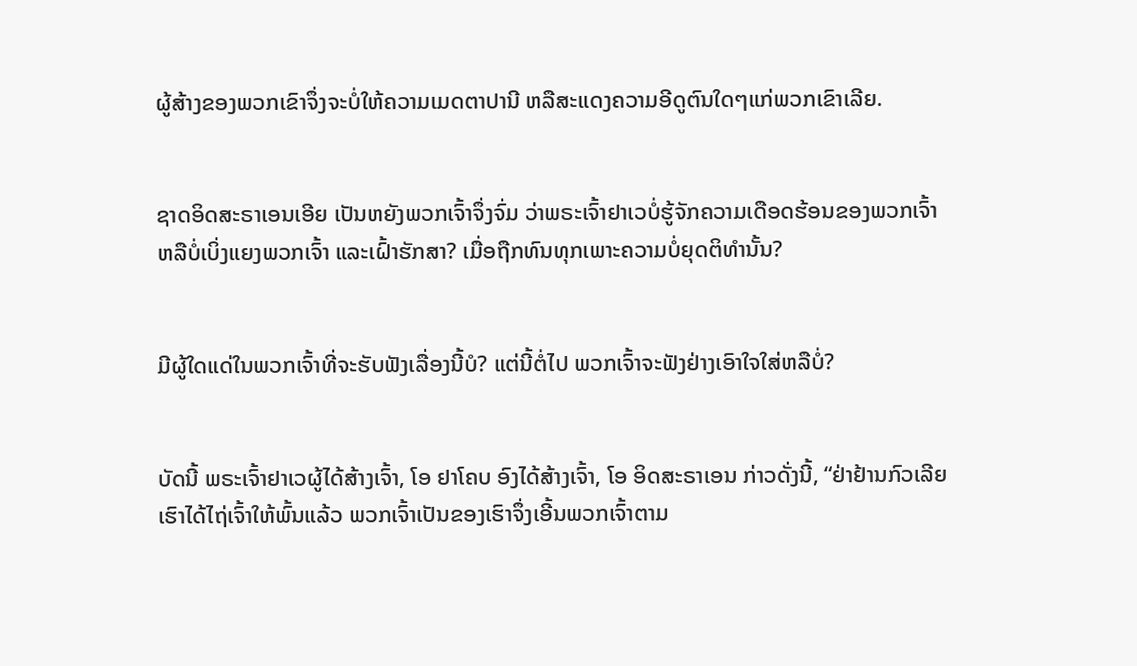ຜູ້ສ້າງຂອງພວກເຂົາຈຶ່ງຈະບໍ່ໃຫ້ຄວາມເມດຕາປານີ ຫລືສະແດງຄວາມອີດູຕົນໃດໆແກ່ພວກເຂົາເລີຍ.


ຊາດອິດສະຣາເອນເອີຍ ເປັນຫຍັງພວກເຈົ້າຈຶ່ງຈົ່ມ ວ່າພຣະເຈົ້າຢາເວບໍ່ຮູ້ຈັກຄວາມເດືອດຮ້ອນຂອງພວກເຈົ້າ ຫລືບໍ່ເບິ່ງແຍງພວກເຈົ້າ ແລະເຝົ້າຮັກສາ? ເມື່ອຖືກທົນທຸກເພາະຄວາມບໍ່ຍຸດຕິທຳນັ້ນ?


ມີຜູ້ໃດແດ່ໃນພວກເຈົ້າທີ່ຈະຮັບຟັງເລື່ອງນີ້ບໍ? ແຕ່ນີ້ຕໍ່ໄປ ພວກເຈົ້າຈະຟັງຢ່າງເອົາໃຈໃສ່ຫລືບໍ່?


ບັດນີ້ ພຣະເຈົ້າຢາເວຜູ້ໄດ້ສ້າງເຈົ້າ, ໂອ ຢາໂຄບ ອົງໄດ້ສ້າງເຈົ້າ, ໂອ ອິດສະຣາເອນ ກ່າວດັ່ງນີ້, “ຢ່າຢ້ານກົວເລີຍ ເຮົາໄດ້ໄຖ່ເຈົ້າໃຫ້ພົ້ນແລ້ວ ພວກເຈົ້າເປັນຂອງເຮົາຈຶ່ງເອີ້ນພວກເຈົ້າຕາມ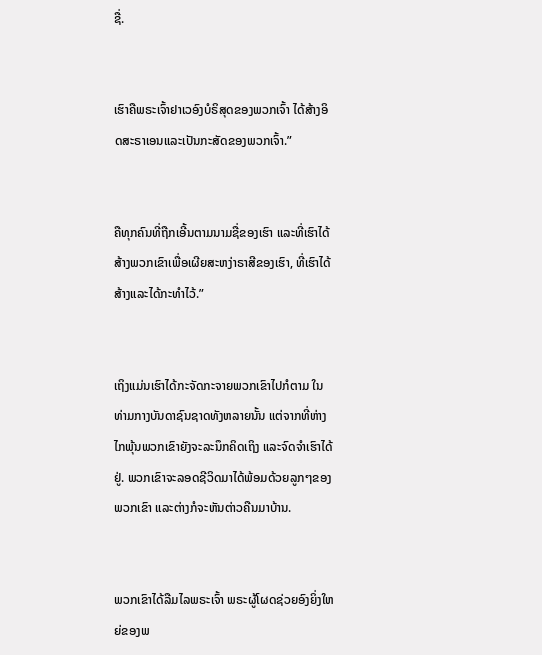ຊື່.


ເຮົາຄືພຣະເຈົ້າຢາເວອົງບໍຣິສຸດຂອງພວກເຈົ້າ ໄດ້ສ້າງອິດສະຣາເອນແລະເປັນກະສັດຂອງພວກເຈົ້າ.”


ຄືທຸກຄົນທີ່ຖືກເອີ້ນຕາມນາມຊື່ຂອງເຮົາ ແລະທີ່ເຮົາໄດ້ສ້າງພວກເຂົາເພື່ອເຜີຍສະຫງ່າຣາສີຂອງເຮົາ, ທີ່ເຮົາໄດ້ສ້າງແລະໄດ້ກະທຳໄວ້.”


ເຖິງແມ່ນເຮົາໄດ້ກະຈັດກະຈາຍພວກເຂົາໄປກໍຕາມ ໃນທ່າມກາງບັນດາຊົນຊາດທັງຫລາຍນັ້ນ ແຕ່ຈາກທີ່ຫ່າງໄກພຸ້ນພວກເຂົາຍັງຈະລະນຶກຄິດເຖິງ ແລະຈົດຈຳເຮົາໄດ້ຢູ່. ພວກເຂົາຈະລອດຊີວິດມາໄດ້ພ້ອມດ້ວຍລູກໆຂອງພວກເຂົາ ແລະຕ່າງກໍຈະຫັນຕ່າວຄືນມາບ້ານ.


ພວກເຂົາໄດ້ລືມໄລພຣະເຈົ້າ ພຣະຜູ້ໂຜດຊ່ວຍອົງຍິ່ງໃຫຍ່ຂອງພ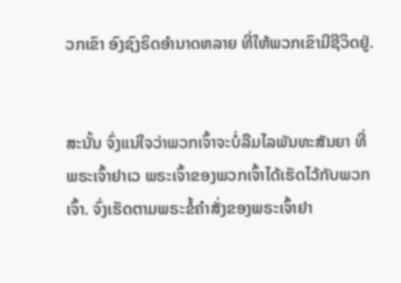ວກເຂົາ ອົງຊົງຣິດອຳນາດຫລາຍ ທີ່ໃຫ້ພວກເຂົາມີຊີວິດຢູ່.


ສະນັ້ນ ຈົ່ງແນ່ໃຈວ່າພວກເຈົ້າຈະບໍ່ລືມໄລພັນທະສັນຍາ ທີ່ພຣະເຈົ້າຢາເວ ພຣະເຈົ້າຂອງພວກເຈົ້າໄດ້ເຮັດໄວ້ກັບພວກເຈົ້າ. ຈົ່ງເຮັດຕາມພຣະຂໍ້ຄຳສັ່ງຂອງພຣະເຈົ້າຢາ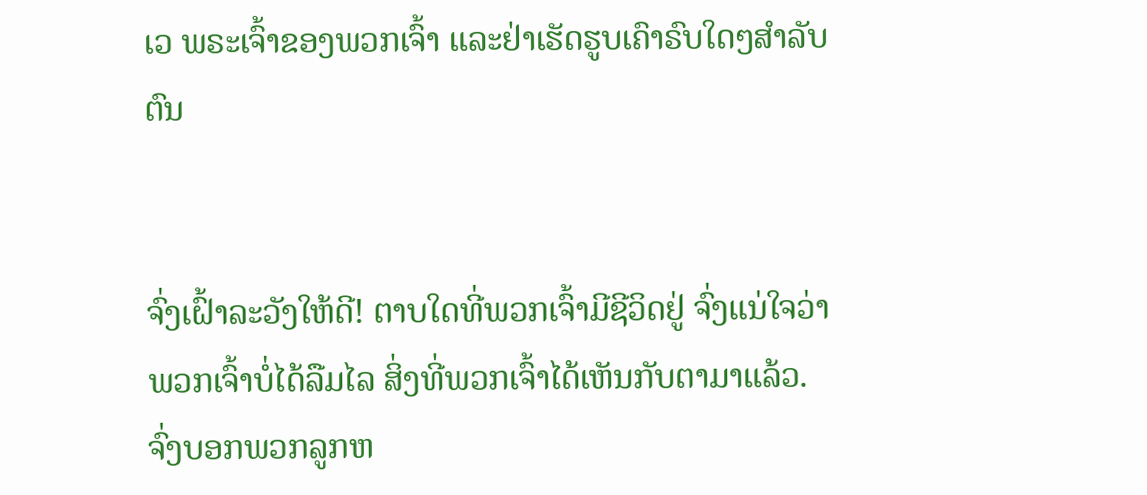ເວ ພຣະເຈົ້າຂອງພວກເຈົ້າ ແລະຢ່າເຮັດຮູບເຄົາຣົບໃດໆສຳລັບຕົນ


ຈົ່ງເຝົ້າລະວັງໃຫ້ດີ! ຕາບໃດທີ່ພວກເຈົ້າມີຊີວິດຢູ່ ຈົ່ງແນ່ໃຈວ່າພວກເຈົ້າບໍ່ໄດ້ລືມໄລ ສິ່ງທີ່ພວກເຈົ້າໄດ້ເຫັນກັບຕາມາແລ້ວ. ຈົ່ງບອກພວກລູກຫ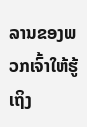ລານຂອງພວກເຈົ້າໃຫ້ຮູ້ເຖິງ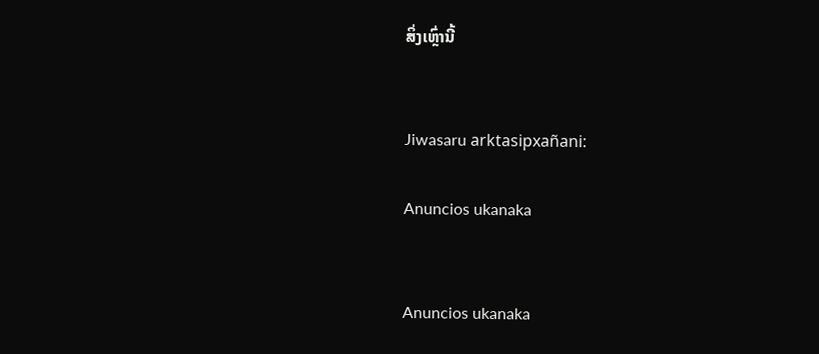ສິ່ງເຫຼົ່ານີ້


Jiwasaru arktasipxañani:

Anuncios ukanaka


Anuncios ukanaka